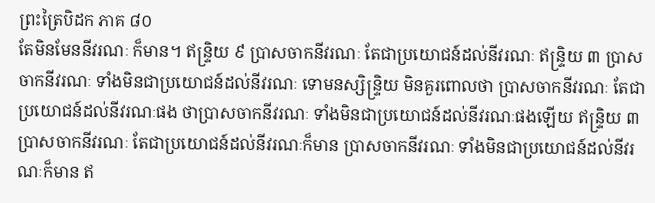ព្រះត្រៃបិដក ភាគ ៨០
តែមិនមែននីវរណៈ ក៏មាន។ ឥន្ទ្រិយ ៩ ប្រាសចាកនីវរណៈ តែជាប្រយោជន៍ដល់នីវរណៈ ឥន្ទ្រិយ ៣ ប្រាសចាកនីវរណៈ ទាំងមិនជាប្រយោជន៍ដល់នីវរណៈ ទោមនស្សិន្ទ្រិយ មិនគួរពោលថា ប្រាសចាកនីវរណៈ តែជាប្រយោជន៍ដល់នីវរណៈផង ថាប្រាសចាកនីវរណៈ ទាំងមិនជាប្រយោជន៍ដល់នីវរណៈផងឡើយ ឥន្ទ្រិយ ៣ ប្រាសចាកនីវរណៈ តែជាប្រយោជន៍ដល់នីវរណៈក៏មាន ប្រាសចាកនីវរណៈ ទាំងមិនជាប្រយោជន៍ដល់នីវរណៈក៏មាន ឥ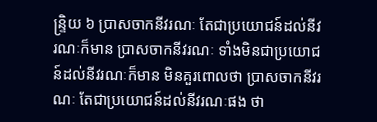ន្ទ្រិយ ៦ ប្រាសចាកនីវរណៈ តែជាប្រយោជន៍ដល់នីវរណៈក៏មាន ប្រាសចាកនីវរណៈ ទាំងមិនជាប្រយោជន៍ដល់នីវរណៈក៏មាន មិនគួរពោលថា ប្រាសចាកនីវរណៈ តែជាប្រយោជន៍ដល់នីវរណៈផង ថា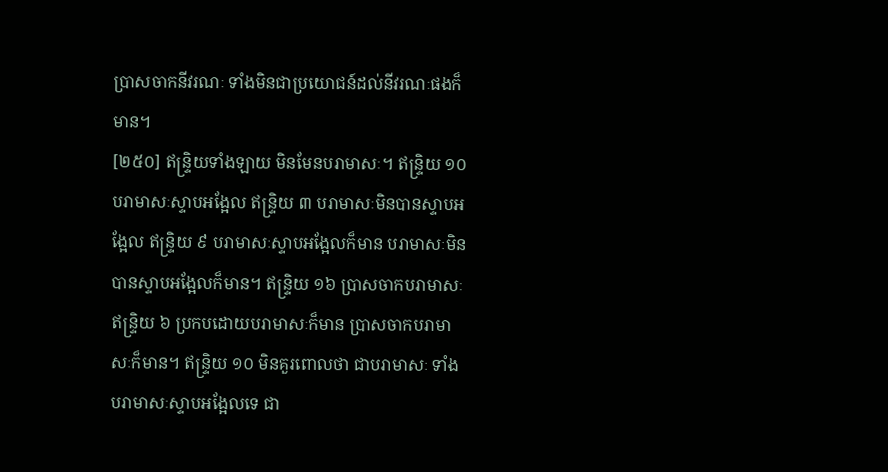ប្រាសចាកនីវរណៈ ទាំងមិនជាប្រយោជន៍ដល់នីវរណៈផងក៏មាន។
[២៥០] ឥន្ទ្រិយទាំងឡាយ មិនមែនបរាមាសៈ។ ឥន្ទ្រិយ ១០ បរាមាសៈស្ទាបអង្អែល ឥន្ទ្រិយ ៣ បរាមាសៈមិនបានស្ទាបអង្អែល ឥន្ទ្រិយ ៩ បរាមាសៈស្ទាបអង្អែលក៏មាន បរាមាសៈមិនបានស្ទាបអង្អែលក៏មាន។ ឥន្ទ្រិយ ១៦ ប្រាសចាកបរាមាសៈ ឥន្ទ្រិយ ៦ ប្រកបដោយបរាមាសៈក៏មាន ប្រាសចាកបរាមាសៈក៏មាន។ ឥន្ទ្រិយ ១០ មិនគួរពោលថា ជាបរាមាសៈ ទាំងបរាមាសៈស្ទាបអង្អែលទេ ជា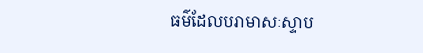ធម៌ដែលបរាមាសៈស្ទាប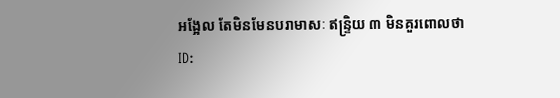អង្អែល តែមិនមែនបរាមាសៈ ឥន្ទ្រិយ ៣ មិនគួរពោលថា
ID: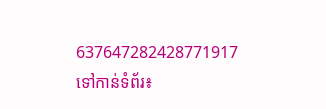637647282428771917
ទៅកាន់ទំព័រ៖